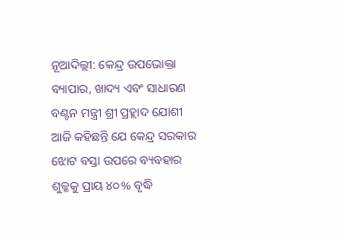ନୂଆଦିଲ୍ଲୀ: କେନ୍ଦ୍ର ଉପଭୋକ୍ତା ବ୍ୟାପାର, ଖାଦ୍ୟ ଏବଂ ସାଧାରଣ ବଣ୍ଟନ ମନ୍ତ୍ରୀ ଶ୍ରୀ ପ୍ରହ୍ଲାଦ ଯୋଶୀ ଆଜି କହିଛନ୍ତି ଯେ କେନ୍ଦ୍ର ସରକାର ଝୋଟ ବସ୍ତା ଉପରେ ବ୍ୟବହାର ଶୁଳ୍କକୁ ପ୍ରାୟ ୪୦% ବୃଦ୍ଧି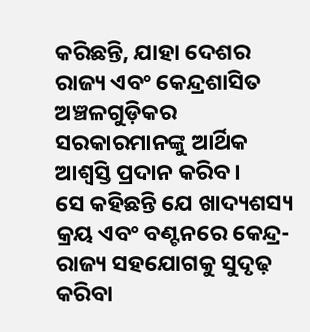କରିଛନ୍ତି, ଯାହା ଦେଶର ରାଜ୍ୟ ଏବଂ କେନ୍ଦ୍ରଶାସିତ ଅଞ୍ଚଳଗୁଡ଼ିକର ସରକାରମାନଙ୍କୁ ଆର୍ଥିକ ଆଶ୍ୱସ୍ତି ପ୍ରଦାନ କରିବ।
ସେ କହିଛନ୍ତି ଯେ ଖାଦ୍ୟଶସ୍ୟ କ୍ରୟ ଏବଂ ବଣ୍ଟନରେ କେନ୍ଦ୍ର-ରାଜ୍ୟ ସହଯୋଗକୁ ସୁଦୃଢ଼ କରିବା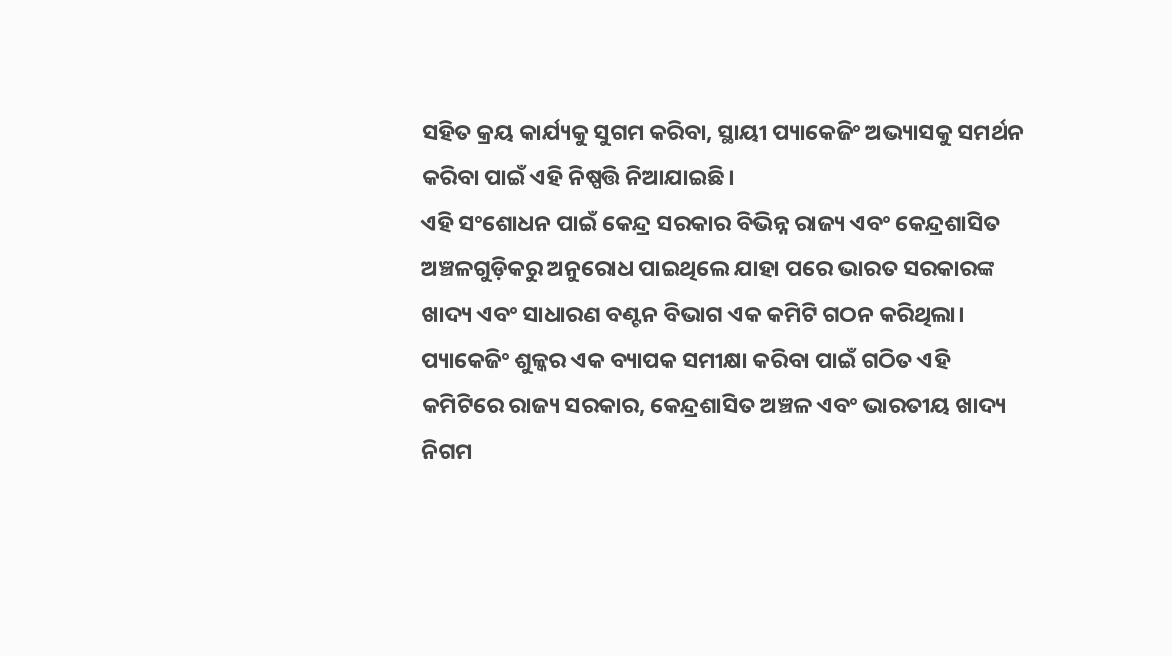ସହିତ କ୍ରୟ କାର୍ଯ୍ୟକୁ ସୁଗମ କରିବା, ସ୍ଥାୟୀ ପ୍ୟାକେଜିଂ ଅଭ୍ୟାସକୁ ସମର୍ଥନ କରିବା ପାଇଁ ଏହି ନିଷ୍ପତ୍ତି ନିଆଯାଇଛି।
ଏହି ସଂଶୋଧନ ପାଇଁ କେନ୍ଦ୍ର ସରକାର ବିଭିନ୍ନ ରାଜ୍ୟ ଏବଂ କେନ୍ଦ୍ରଶାସିତ ଅଞ୍ଚଳଗୁଡ଼ିକରୁ ଅନୁରୋଧ ପାଇଥିଲେ ଯାହା ପରେ ଭାରତ ସରକାରଙ୍କ ଖାଦ୍ୟ ଏବଂ ସାଧାରଣ ବଣ୍ଟନ ବିଭାଗ ଏକ କମିଟି ଗଠନ କରିଥିଲା। ପ୍ୟାକେଜିଂ ଶୁଳ୍କର ଏକ ବ୍ୟାପକ ସମୀକ୍ଷା କରିବା ପାଇଁ ଗଠିତ ଏହି କମିଟିରେ ରାଜ୍ୟ ସରକାର, କେନ୍ଦ୍ରଶାସିତ ଅଞ୍ଚଳ ଏବଂ ଭାରତୀୟ ଖାଦ୍ୟ ନିଗମ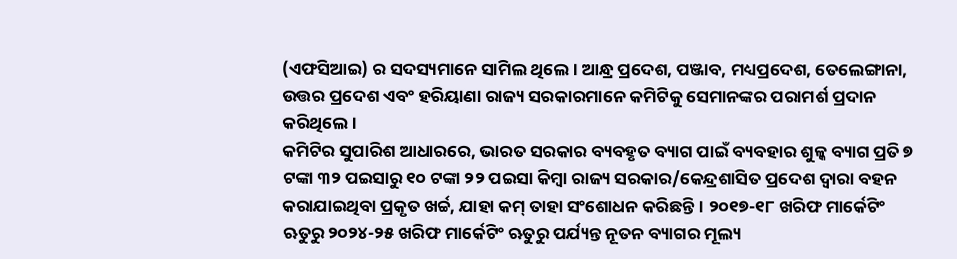(ଏଫସିଆଇ) ର ସଦସ୍ୟମାନେ ସାମିଲ ଥିଲେ। ଆନ୍ଧ୍ର ପ୍ରଦେଶ, ପଞ୍ଜାବ, ମଧ୍ୟପ୍ରଦେଶ, ତେଲେଙ୍ଗାନା, ଉତ୍ତର ପ୍ରଦେଶ ଏବଂ ହରିୟାଣା ରାଜ୍ୟ ସରକାରମାନେ କମିଟିକୁ ସେମାନଙ୍କର ପରାମର୍ଶ ପ୍ରଦାନ କରିଥିଲେ।
କମିଟିର ସୁପାରିଶ ଆଧାରରେ, ଭାରତ ସରକାର ବ୍ୟବହୃତ ବ୍ୟାଗ ପାଇଁ ବ୍ୟବହାର ଶୁଳ୍କ ବ୍ୟାଗ ପ୍ରତି ୭ ଟଙ୍କା ୩୨ ପଇସାରୁ ୧୦ ଟଙ୍କା ୨୨ ପଇସା କିମ୍ବା ରାଜ୍ୟ ସରକାର/କେନ୍ଦ୍ରଶାସିତ ପ୍ରଦେଶ ଦ୍ୱାରା ବହନ କରାଯାଇଥିବା ପ୍ରକୃତ ଖର୍ଚ୍ଚ, ଯାହା କମ୍ ତାହା ସଂଶୋଧନ କରିଛନ୍ତି। ୨୦୧୭-୧୮ ଖରିଫ ମାର୍କେଟିଂ ଋତୁରୁ ୨୦୨୪-୨୫ ଖରିଫ ମାର୍କେଟିଂ ଋତୁରୁ ପର୍ଯ୍ୟନ୍ତ ନୂତନ ବ୍ୟାଗର ମୂଲ୍ୟ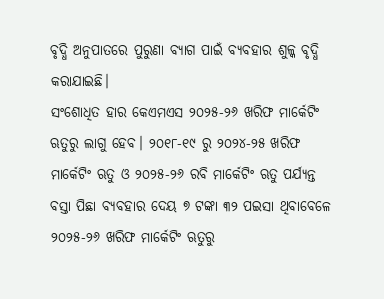ବୃଦ୍ଧି ଅନୁପାତରେ ପୁରୁଣା ବ୍ୟାଗ ପାଇଁ ବ୍ୟବହାର ଶୁଳ୍କ ବୃଦ୍ଧି କରାଯାଇଛି।
ସଂଶୋଧିତ ହାର କେଏମଏସ ୨୦୨୫-୨୬ ଖରିଫ ମାର୍କେଟିଂ ଋତୁରୁ ଲାଗୁ ହେବ। ୨୦୧୮-୧୯ ରୁ ୨୦୨୪-୨୫ ଖରିଫ ମାର୍କେଟିଂ ଋତୁ ଓ ୨୦୨୫-୨୬ ରବି ମାର୍କେଟିଂ ଋତୁ ପର୍ଯ୍ୟନ୍ତ ବସ୍ତା ପିଛା ବ୍ୟବହାର ଦେୟ ୭ ଟଙ୍କା ୩୨ ପଇସା ଥିବାବେଳେ ୨୦୨୫-୨୬ ଖରିଫ ମାର୍କେଟିଂ ଋତୁରୁ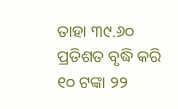ତାହା ୩୯.୬୦ ପ୍ରତିଶତ ବୃଦ୍ଧି କରି ୧୦ ଟଙ୍କା ୨୨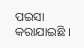ପଇସା କରାଯାଇଛି ।